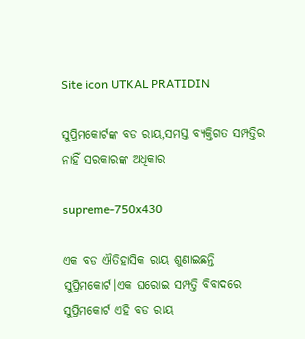Site icon UTKAL PRATIDIN

ସୁପ୍ରିମକୋର୍ଟଙ୍କ ବଡ ରାୟ,ସମସ୍ତ ବ୍ୟକ୍ତିଗତ ସମ୍ପତ୍ତିର ନାହିଁ ସରକାରଙ୍କ ଅଧିକାର

supreme-750x430

ଏକ ବଡ ଐତିହାସିକ ରାୟ ଶୁଣାଇଛନ୍ତି ସୁପ୍ରିମକୋର୍ଟ।ଏକ ଘରୋଇ ସମ୍ପତ୍ତି ବିବାଦରେ ସୁପ୍ରିମକୋର୍ଟ ଏହି ବଡ ରାୟ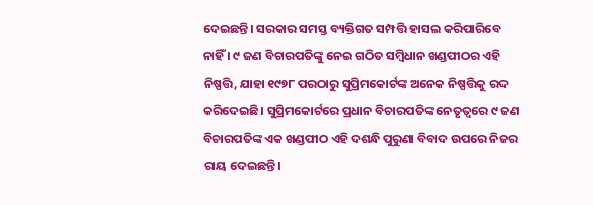ଦେଇଛନ୍ତି। ସରକାର ସମସ୍ତ ବ୍ୟକ୍ତିଗତ ସମ୍ପତ୍ତି ହାସଲ କରିପାରିବେ ନାହିଁ । ୯ ଜଣ ବିଚାରପତିଙ୍କୁ ନେଇ ଗଠିତ ସମ୍ବିଧାନ ଖଣ୍ଡପୀଠର ଏହି ନିଷ୍ପତ୍ତି, ଯାହା ୧୯୭୮ ପରଠାରୁ ସୁପ୍ରିମକୋର୍ଟଙ୍କ ଅନେକ ନିଷ୍ପତ୍ତିକୁ ରଦ୍ଦ କରିଦେଇଛି। ସୁପ୍ରିମକୋର୍ଟରେ ପ୍ରଧାନ ବିଚାରପତିଙ୍କ ନେତୃତ୍ୱରେ ୯ ଜଣ ବିଚାରପତିଙ୍କ ଏକ ଖଣ୍ଡପୀଠ ଏହି ଦଶନ୍ଧି ପୁରୁଣା ବିବାଦ ଉପରେ ନିଜର ରାୟ ଦେଇଛନ୍ତି।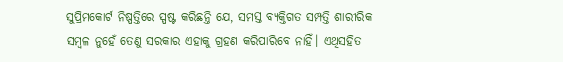ସୁପ୍ରିମକୋର୍ଟ ନିଷ୍ପତ୍ତିରେ ସ୍ପଷ୍ଟ କରିଛନ୍ତି ଯେ, ସମସ୍ତ ବ୍ୟକ୍ତିଗତ ସମ୍ପତ୍ତି ଶାରୀରିକ ସମ୍ବଳ ନୁହେଁ ତେଣୁ ସରକାର ଏହାକୁ ଗ୍ରହଣ କରିପାରିବେ ନାହିଁ। ଏଥିସହିତ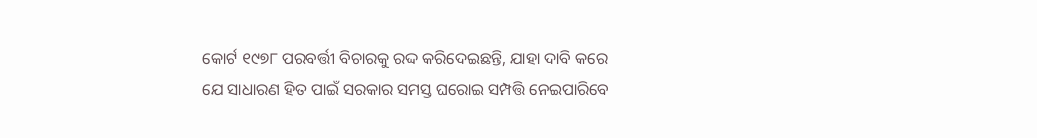କୋର୍ଟ ୧୯୭୮ ପରବର୍ତ୍ତୀ ବିଚାରକୁ ରଦ୍ଦ କରିଦେଇଛନ୍ତି, ଯାହା ଦାବି କରେ ଯେ ସାଧାରଣ ହିତ ପାଇଁ ସରକାର ସମସ୍ତ ଘରୋଇ ସମ୍ପତ୍ତି ନେଇପାରିବେ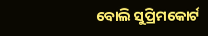ବୋଲି ସୁପ୍ରିମକୋର୍ଟ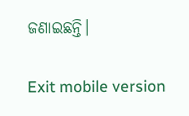ଜଣାଇଛନ୍ତି।

Exit mobile version